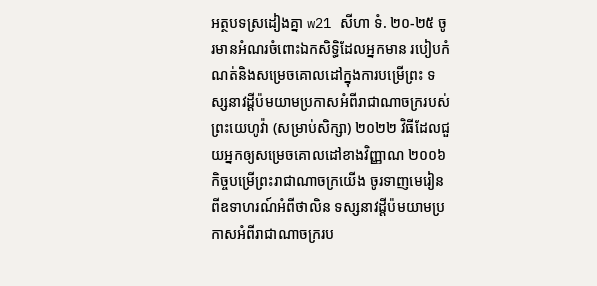អត្ថបទស្រដៀងគ្នា w21 សីហា ទំ. ២០-២៥ ចូរមានអំណរចំពោះឯកសិទ្ធិដែលអ្នកមាន របៀបកំណត់និងសម្រេចគោលដៅក្នុងការបម្រើព្រះ ទស្សនាវដ្ដីប៉មយាមប្រកាសអំពីរាជាណាចក្ររបស់ព្រះយេហូវ៉ា (សម្រាប់សិក្សា) ២០២២ វិធីដែលជួយអ្នកឲ្យសម្រេចគោលដៅខាងវិញ្ញាណ ២០០៦ កិច្ចបម្រើព្រះរាជាណាចក្រយើង ចូរទាញមេរៀនពីឧទាហរណ៍អំពីថាលិន ទស្សនាវដ្ដីប៉មយាមប្រកាសអំពីរាជាណាចក្ររប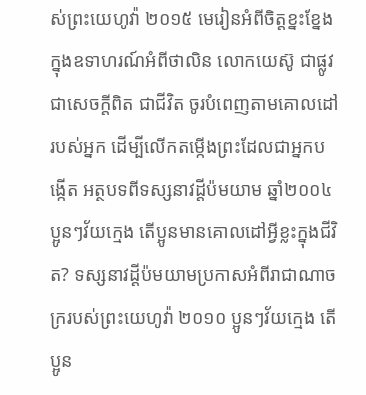ស់ព្រះយេហូវ៉ា ២០១៥ មេរៀនអំពីចិត្តខ្នះខ្នែងក្នុងឧទាហរណ៍អំពីថាលិន លោកយេស៊ូ ជាផ្លូវ ជាសេចក្ដីពិត ជាជីវិត ចូរបំពេញតាមគោលដៅរបស់អ្នក ដើម្បីលើកតម្កើងព្រះដែលជាអ្នកបង្កើត អត្ថបទពីទស្សនាវដ្ដីប៉មយាម ឆ្នាំ២០០៤ ប្អូនៗវ័យក្មេង តើប្អូនមានគោលដៅអ្វីខ្លះក្នុងជីវិត? ទស្សនាវដ្ដីប៉មយាមប្រកាសអំពីរាជាណាចក្ររបស់ព្រះយេហូវ៉ា ២០១០ ប្អូនៗវ័យក្មេង តើប្អូន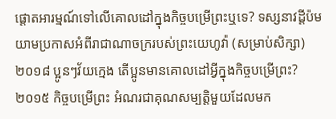ផ្ដោតអារម្មណ៍ទៅលើគោលដៅក្នុងកិច្ចបម្រើព្រះឬទេ? ទស្សនាវដ្ដីប៉មយាមប្រកាសអំពីរាជាណាចក្ររបស់ព្រះយេហូវ៉ា (សម្រាប់សិក្សា) ២០១៨ ប្អូនៗវ័យក្មេង តើប្អូនមានគោលដៅអ្វីក្នុងកិច្ចបម្រើព្រះ? ២០១៥ កិច្ចបម្រើព្រះ អំណរជាគុណសម្បត្ដិមួយដែលមក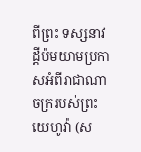ពីព្រះ ទស្សនាវដ្ដីប៉មយាមប្រកាសអំពីរាជាណាចក្ររបស់ព្រះយេហូវ៉ា (ស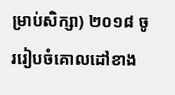ម្រាប់សិក្សា) ២០១៨ ចូររៀបចំគោលដៅខាង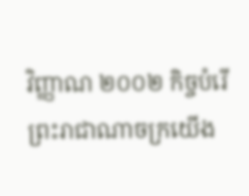វិញ្ញាណ ២០០២ កិច្ចបំរើព្រះរាជាណាចក្រយើង